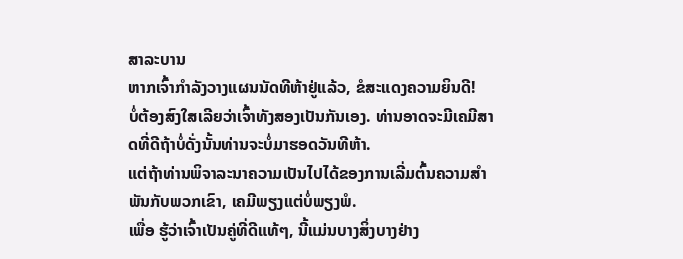ສາລະບານ
ຫາກເຈົ້າກຳລັງວາງແຜນນັດທີຫ້າຢູ່ແລ້ວ, ຂໍສະແດງຄວາມຍິນດີ!
ບໍ່ຕ້ອງສົງໃສເລີຍວ່າເຈົ້າທັງສອງເປັນກັນເອງ. ທ່ານອາດຈະມີເຄມີສາດທີ່ດີຖ້າບໍ່ດັ່ງນັ້ນທ່ານຈະບໍ່ມາຮອດວັນທີຫ້າ.
ແຕ່ຖ້າທ່ານພິຈາລະນາຄວາມເປັນໄປໄດ້ຂອງການເລີ່ມຕົ້ນຄວາມສໍາພັນກັບພວກເຂົາ, ເຄມີພຽງແຕ່ບໍ່ພຽງພໍ.
ເພື່ອ ຮູ້ວ່າເຈົ້າເປັນຄູ່ທີ່ດີແທ້ໆ, ນີ້ແມ່ນບາງສິ່ງບາງຢ່າງ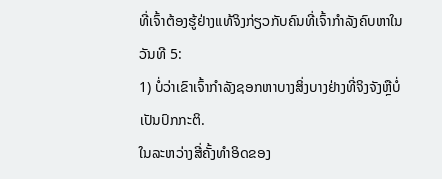ທີ່ເຈົ້າຕ້ອງຮູ້ຢ່າງແທ້ຈິງກ່ຽວກັບຄົນທີ່ເຈົ້າກໍາລັງຄົບຫາໃນວັນທີ 5:
1) ບໍ່ວ່າເຂົາເຈົ້າກໍາລັງຊອກຫາບາງສິ່ງບາງຢ່າງທີ່ຈິງຈັງຫຼືບໍ່ເປັນປົກກະຕິ.
ໃນລະຫວ່າງສີ່ຄັ້ງທຳອິດຂອງ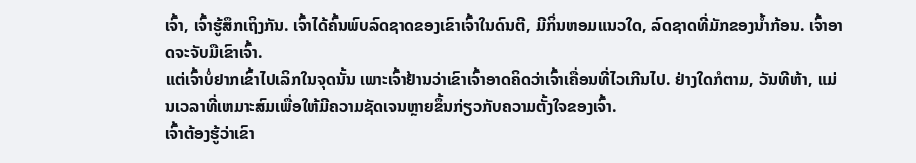ເຈົ້າ, ເຈົ້າຮູ້ສຶກເຖິງກັນ. ເຈົ້າໄດ້ຄົ້ນພົບລົດຊາດຂອງເຂົາເຈົ້າໃນດົນຕີ, ມີກິ່ນຫອມແນວໃດ, ລົດຊາດທີ່ມັກຂອງນໍ້າກ້ອນ. ເຈົ້າອາດຈະຈັບມືເຂົາເຈົ້າ.
ແຕ່ເຈົ້າບໍ່ຢາກເຂົ້າໄປເລິກໃນຈຸດນັ້ນ ເພາະເຈົ້າຢ້ານວ່າເຂົາເຈົ້າອາດຄິດວ່າເຈົ້າເຄື່ອນທີ່ໄວເກີນໄປ. ຢ່າງໃດກໍຕາມ, ວັນທີຫ້າ, ແມ່ນເວລາທີ່ເຫມາະສົມເພື່ອໃຫ້ມີຄວາມຊັດເຈນຫຼາຍຂຶ້ນກ່ຽວກັບຄວາມຕັ້ງໃຈຂອງເຈົ້າ.
ເຈົ້າຕ້ອງຮູ້ວ່າເຂົາ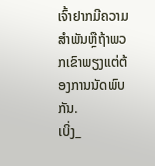ເຈົ້າຢາກມີຄວາມສໍາພັນຫຼືຖ້າພວກເຂົາພຽງແຕ່ຕ້ອງການນັດພົບກັນ.
ເບິ່ງ_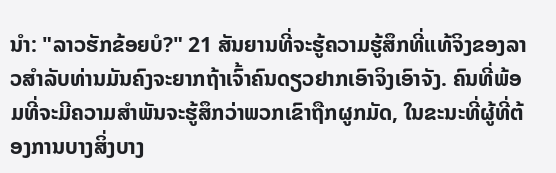ນຳ: "ລາວຮັກຂ້ອຍບໍ?" 21 ສັນຍານທີ່ຈະຮູ້ຄວາມຮູ້ສຶກທີ່ແທ້ຈິງຂອງລາວສໍາລັບທ່ານມັນຄົງຈະຍາກຖ້າເຈົ້າຄົນດຽວຢາກເອົາຈິງເອົາຈັງ. ຄົນທີ່ພ້ອມທີ່ຈະມີຄວາມສໍາພັນຈະຮູ້ສຶກວ່າພວກເຂົາຖືກຜູກມັດ, ໃນຂະນະທີ່ຜູ້ທີ່ຕ້ອງການບາງສິ່ງບາງ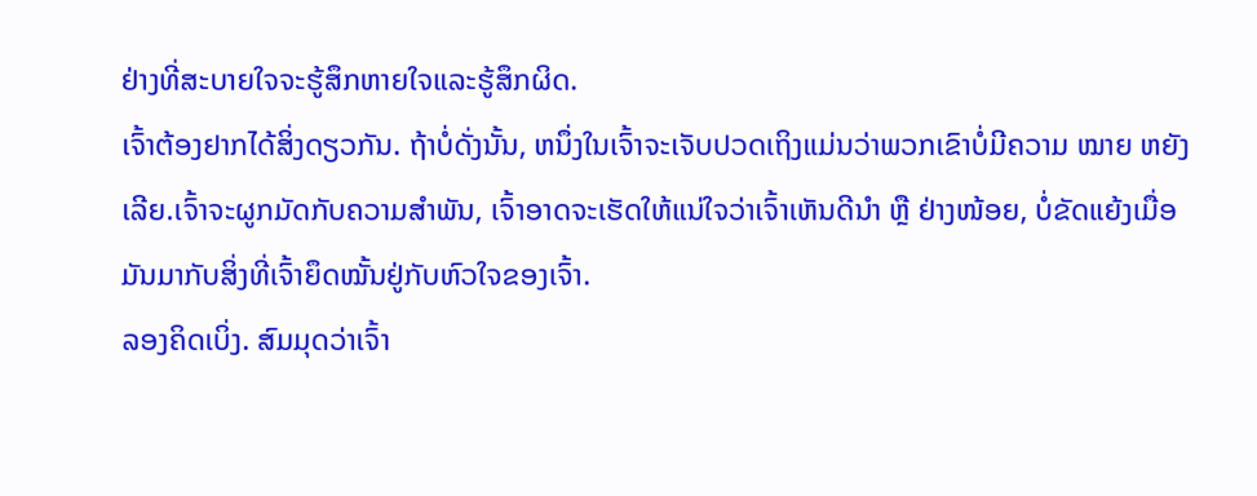ຢ່າງທີ່ສະບາຍໃຈຈະຮູ້ສຶກຫາຍໃຈແລະຮູ້ສຶກຜິດ.
ເຈົ້າຕ້ອງຢາກໄດ້ສິ່ງດຽວກັນ. ຖ້າບໍ່ດັ່ງນັ້ນ, ຫນຶ່ງໃນເຈົ້າຈະເຈັບປວດເຖິງແມ່ນວ່າພວກເຂົາບໍ່ມີຄວາມ ໝາຍ ຫຍັງເລີຍ.ເຈົ້າຈະຜູກມັດກັບຄວາມສຳພັນ, ເຈົ້າອາດຈະເຮັດໃຫ້ແນ່ໃຈວ່າເຈົ້າເຫັນດີນຳ ຫຼື ຢ່າງໜ້ອຍ, ບໍ່ຂັດແຍ້ງເມື່ອມັນມາກັບສິ່ງທີ່ເຈົ້າຍຶດໝັ້ນຢູ່ກັບຫົວໃຈຂອງເຈົ້າ.
ລອງຄິດເບິ່ງ. ສົມມຸດວ່າເຈົ້າ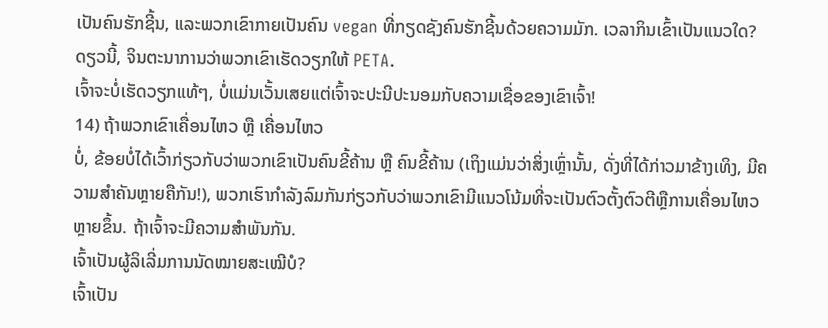ເປັນຄົນຮັກຊີ້ນ, ແລະພວກເຂົາກາຍເປັນຄົນ vegan ທີ່ກຽດຊັງຄົນຮັກຊີ້ນດ້ວຍຄວາມມັກ. ເວລາກິນເຂົ້າເປັນແນວໃດ? ດຽວນີ້, ຈິນຕະນາການວ່າພວກເຂົາເຮັດວຽກໃຫ້ PETA.
ເຈົ້າຈະບໍ່ເຮັດວຽກແທ້ໆ, ບໍ່ແມ່ນເວັ້ນເສຍແຕ່ເຈົ້າຈະປະນີປະນອມກັບຄວາມເຊື່ອຂອງເຂົາເຈົ້າ!
14) ຖ້າພວກເຂົາເຄື່ອນໄຫວ ຫຼື ເຄື່ອນໄຫວ
ບໍ່, ຂ້ອຍບໍ່ໄດ້ເວົ້າກ່ຽວກັບວ່າພວກເຂົາເປັນຄົນຂີ້ຄ້ານ ຫຼື ຄົນຂີ້ຄ້ານ (ເຖິງແມ່ນວ່າສິ່ງເຫຼົ່ານັ້ນ, ດັ່ງທີ່ໄດ້ກ່າວມາຂ້າງເທິງ, ມີຄວາມສໍາຄັນຫຼາຍຄືກັນ!), ພວກເຮົາກໍາລັງລົມກັນກ່ຽວກັບວ່າພວກເຂົາມີແນວໂນ້ມທີ່ຈະເປັນຕົວຕັ້ງຕົວຕີຫຼືການເຄື່ອນໄຫວຫຼາຍຂຶ້ນ. ຖ້າເຈົ້າຈະມີຄວາມສຳພັນກັນ.
ເຈົ້າເປັນຜູ້ລິເລີ່ມການນັດໝາຍສະເໝີບໍ?
ເຈົ້າເປັນ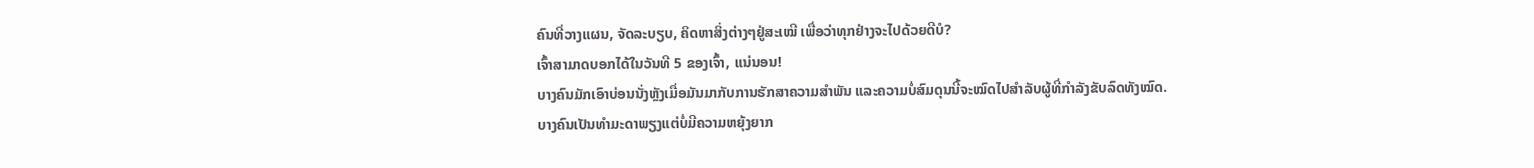ຄົນທີ່ວາງແຜນ, ຈັດລະບຽບ, ຄິດຫາສິ່ງຕ່າງໆຢູ່ສະເໝີ ເພື່ອວ່າທຸກຢ່າງຈະໄປດ້ວຍດີບໍ?
ເຈົ້າສາມາດບອກໄດ້ໃນວັນທີ 5 ຂອງເຈົ້າ, ແນ່ນອນ!
ບາງຄົນມັກເອົາບ່ອນນັ່ງຫຼັງເມື່ອມັນມາກັບການຮັກສາຄວາມສຳພັນ ແລະຄວາມບໍ່ສົມດຸນນີ້ຈະໝົດໄປສຳລັບຜູ້ທີ່ກຳລັງຂັບລົດທັງໝົດ.
ບາງຄົນເປັນທຳມະດາພຽງແຕ່ບໍ່ມີຄວາມຫຍຸ້ງຍາກ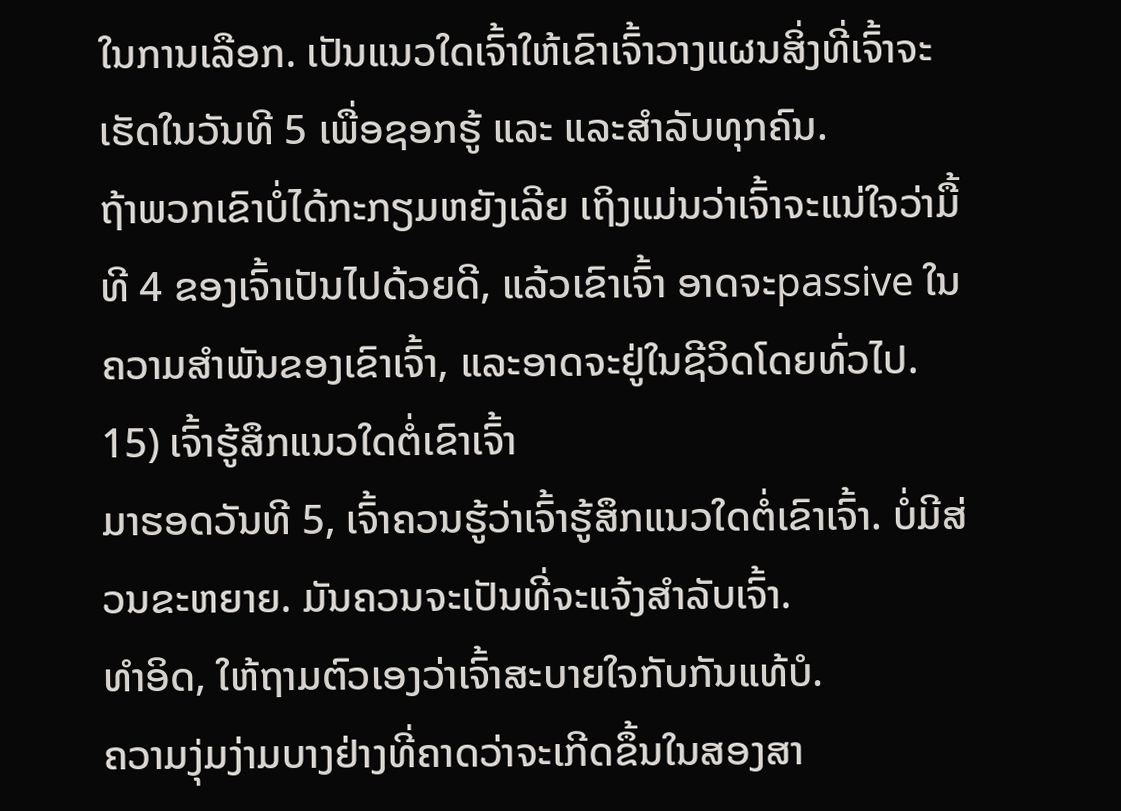ໃນການເລືອກ. ເປັນແນວໃດເຈົ້າໃຫ້ເຂົາເຈົ້າວາງແຜນສິ່ງທີ່ເຈົ້າຈະເຮັດໃນວັນທີ 5 ເພື່ອຊອກຮູ້ ແລະ ແລະສໍາລັບທຸກຄົນ.
ຖ້າພວກເຂົາບໍ່ໄດ້ກະກຽມຫຍັງເລີຍ ເຖິງແມ່ນວ່າເຈົ້າຈະແນ່ໃຈວ່າມື້ທີ 4 ຂອງເຈົ້າເປັນໄປດ້ວຍດີ, ແລ້ວເຂົາເຈົ້າ ອາດຈະpassive ໃນຄວາມສຳພັນຂອງເຂົາເຈົ້າ, ແລະອາດຈະຢູ່ໃນຊີວິດໂດຍທົ່ວໄປ.
15) ເຈົ້າຮູ້ສຶກແນວໃດຕໍ່ເຂົາເຈົ້າ
ມາຮອດວັນທີ 5, ເຈົ້າຄວນຮູ້ວ່າເຈົ້າຮູ້ສຶກແນວໃດຕໍ່ເຂົາເຈົ້າ. ບໍ່ມີສ່ວນຂະຫຍາຍ. ມັນຄວນຈະເປັນທີ່ຈະແຈ້ງສຳລັບເຈົ້າ.
ທຳອິດ, ໃຫ້ຖາມຕົວເອງວ່າເຈົ້າສະບາຍໃຈກັບກັນແທ້ບໍ.
ຄວາມງຸ່ມງ່າມບາງຢ່າງທີ່ຄາດວ່າຈະເກີດຂຶ້ນໃນສອງສາ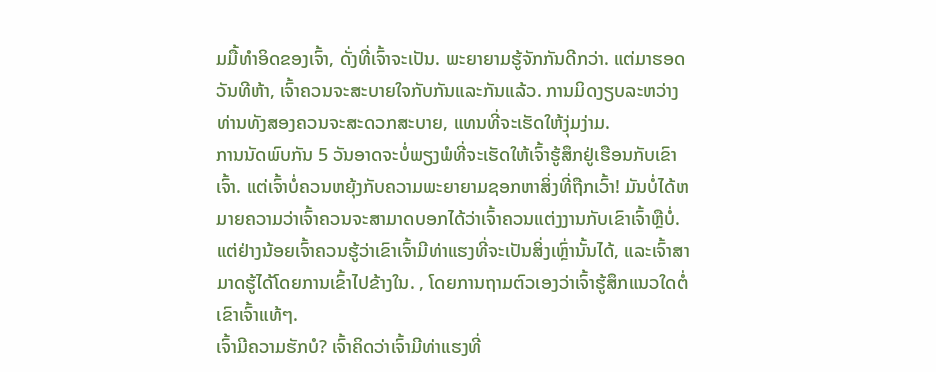ມມື້ທຳອິດຂອງເຈົ້າ, ດັ່ງທີ່ເຈົ້າຈະເປັນ. ພະຍາຍາມຮູ້ຈັກກັນດີກວ່າ. ແຕ່ມາຮອດວັນທີຫ້າ, ເຈົ້າຄວນຈະສະບາຍໃຈກັບກັນແລະກັນແລ້ວ. ການມິດງຽບລະຫວ່າງທ່ານທັງສອງຄວນຈະສະດວກສະບາຍ, ແທນທີ່ຈະເຮັດໃຫ້ງຸ່ມງ່າມ.
ການນັດພົບກັນ 5 ວັນອາດຈະບໍ່ພຽງພໍທີ່ຈະເຮັດໃຫ້ເຈົ້າຮູ້ສຶກຢູ່ເຮືອນກັບເຂົາເຈົ້າ. ແຕ່ເຈົ້າບໍ່ຄວນຫຍຸ້ງກັບຄວາມພະຍາຍາມຊອກຫາສິ່ງທີ່ຖືກເວົ້າ! ມັນບໍ່ໄດ້ຫມາຍຄວາມວ່າເຈົ້າຄວນຈະສາມາດບອກໄດ້ວ່າເຈົ້າຄວນແຕ່ງງານກັບເຂົາເຈົ້າຫຼືບໍ່.
ແຕ່ຢ່າງນ້ອຍເຈົ້າຄວນຮູ້ວ່າເຂົາເຈົ້າມີທ່າແຮງທີ່ຈະເປັນສິ່ງເຫຼົ່ານັ້ນໄດ້, ແລະເຈົ້າສາມາດຮູ້ໄດ້ໂດຍການເຂົ້າໄປຂ້າງໃນ. , ໂດຍການຖາມຕົວເອງວ່າເຈົ້າຮູ້ສຶກແນວໃດຕໍ່ເຂົາເຈົ້າແທ້ໆ.
ເຈົ້າມີຄວາມຮັກບໍ? ເຈົ້າຄິດວ່າເຈົ້າມີທ່າແຮງທີ່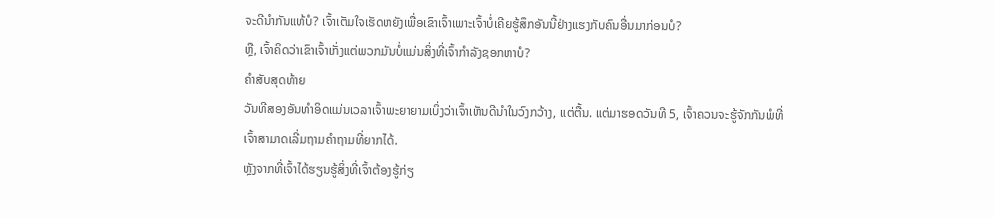ຈະດີນຳກັນແທ້ບໍ? ເຈົ້າເຕັມໃຈເຮັດຫຍັງເພື່ອເຂົາເຈົ້າເພາະເຈົ້າບໍ່ເຄີຍຮູ້ສຶກອັນນີ້ຢ່າງແຮງກັບຄົນອື່ນມາກ່ອນບໍ?
ຫຼື, ເຈົ້າຄິດວ່າເຂົາເຈົ້າເກັ່ງແຕ່ພວກມັນບໍ່ແມ່ນສິ່ງທີ່ເຈົ້າກຳລັງຊອກຫາບໍ?
ຄຳສັບສຸດທ້າຍ
ວັນທີສອງອັນທຳອິດແມ່ນເວລາເຈົ້າພະຍາຍາມເບິ່ງວ່າເຈົ້າເຫັນດີນຳໃນວົງກວ້າງ, ແຕ່ຕື້ນ. ແຕ່ມາຮອດວັນທີ 5, ເຈົ້າຄວນຈະຮູ້ຈັກກັນພໍທີ່ເຈົ້າສາມາດເລີ່ມຖາມຄຳຖາມທີ່ຍາກໄດ້.
ຫຼັງຈາກທີ່ເຈົ້າໄດ້ຮຽນຮູ້ສິ່ງທີ່ເຈົ້າຕ້ອງຮູ້ກ່ຽ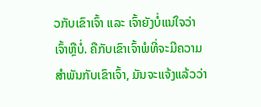ວກັບເຂົາເຈົ້າ ແລະ ເຈົ້າຍັງບໍ່ແນ່ໃຈວ່າເຈົ້າຫຼືບໍ່. ຄືກັບເຂົາເຈົ້າພໍທີ່ຈະມີຄວາມສຳພັນກັບເຂົາເຈົ້າ, ມັນຈະແຈ້ງແລ້ວວ່າ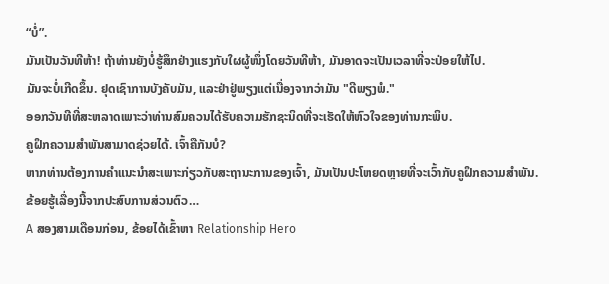“ບໍ່”.
ມັນເປັນວັນທີຫ້າ! ຖ້າທ່ານຍັງບໍ່ຮູ້ສຶກຢ່າງແຮງກັບໃຜຜູ້ໜຶ່ງໂດຍວັນທີຫ້າ, ມັນອາດຈະເປັນເວລາທີ່ຈະປ່ອຍໃຫ້ໄປ.
ມັນຈະບໍ່ເກີດຂຶ້ນ. ຢຸດເຊົາການບັງຄັບມັນ, ແລະຢ່າຢູ່ພຽງແຕ່ເນື່ອງຈາກວ່າມັນ "ດີພຽງພໍ."
ອອກວັນທີທີ່ສະຫລາດເພາະວ່າທ່ານສົມຄວນໄດ້ຮັບຄວາມຮັກຊະນິດທີ່ຈະເຮັດໃຫ້ຫົວໃຈຂອງທ່ານກະພິບ.
ຄູຝຶກຄວາມສໍາພັນສາມາດຊ່ວຍໄດ້. ເຈົ້າຄືກັນບໍ?
ຫາກທ່ານຕ້ອງການຄຳແນະນຳສະເພາະກ່ຽວກັບສະຖານະການຂອງເຈົ້າ, ມັນເປັນປະໂຫຍດຫຼາຍທີ່ຈະເວົ້າກັບຄູຝຶກຄວາມສຳພັນ.
ຂ້ອຍຮູ້ເລື່ອງນີ້ຈາກປະສົບການສ່ວນຕົວ…
A ສອງສາມເດືອນກ່ອນ, ຂ້ອຍໄດ້ເຂົ້າຫາ Relationship Hero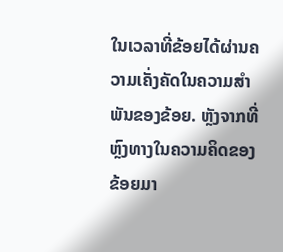ໃນເວລາທີ່ຂ້ອຍໄດ້ຜ່ານຄວາມເຄັ່ງຄັດໃນຄວາມສໍາພັນຂອງຂ້ອຍ. ຫຼັງຈາກທີ່ຫຼົງທາງໃນຄວາມຄິດຂອງຂ້ອຍມາ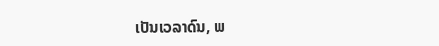ເປັນເວລາດົນ, ພ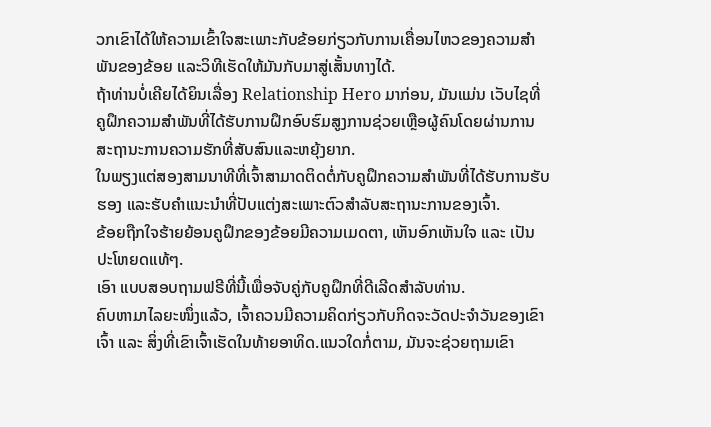ວກເຂົາໄດ້ໃຫ້ຄວາມເຂົ້າໃຈສະເພາະກັບຂ້ອຍກ່ຽວກັບການເຄື່ອນໄຫວຂອງຄວາມສຳພັນຂອງຂ້ອຍ ແລະວິທີເຮັດໃຫ້ມັນກັບມາສູ່ເສັ້ນທາງໄດ້.
ຖ້າທ່ານບໍ່ເຄີຍໄດ້ຍິນເລື່ອງ Relationship Hero ມາກ່ອນ, ມັນແມ່ນ ເວັບໄຊທີ່ຄູຝຶກຄວາມສໍາພັນທີ່ໄດ້ຮັບການຝຶກອົບຮົມສູງການຊ່ວຍເຫຼືອຜູ້ຄົນໂດຍຜ່ານການສະຖານະການຄວາມຮັກທີ່ສັບສົນແລະຫຍຸ້ງຍາກ.
ໃນພຽງແຕ່ສອງສາມນາທີທີ່ເຈົ້າສາມາດຕິດຕໍ່ກັບຄູຝຶກຄວາມສຳພັນທີ່ໄດ້ຮັບການຮັບຮອງ ແລະຮັບຄຳແນະນຳທີ່ປັບແຕ່ງສະເພາະຕົວສຳລັບສະຖານະການຂອງເຈົ້າ.
ຂ້ອຍຖືກໃຈຮ້າຍຍ້ອນຄູຝຶກຂອງຂ້ອຍມີຄວາມເມດຕາ, ເຫັນອົກເຫັນໃຈ ແລະ ເປັນປະໂຫຍດແທ້ໆ.
ເອົາ ແບບສອບຖາມຟຣີທີ່ນີ້ເພື່ອຈັບຄູ່ກັບຄູຝຶກທີ່ດີເລີດສໍາລັບທ່ານ.
ຄົບຫາມາໄລຍະໜຶ່ງແລ້ວ, ເຈົ້າຄວນມີຄວາມຄິດກ່ຽວກັບກິດຈະວັດປະຈຳວັນຂອງເຂົາເຈົ້າ ແລະ ສິ່ງທີ່ເຂົາເຈົ້າເຮັດໃນທ້າຍອາທິດ.ແນວໃດກໍ່ຕາມ, ມັນຈະຊ່ວຍຖາມເຂົາ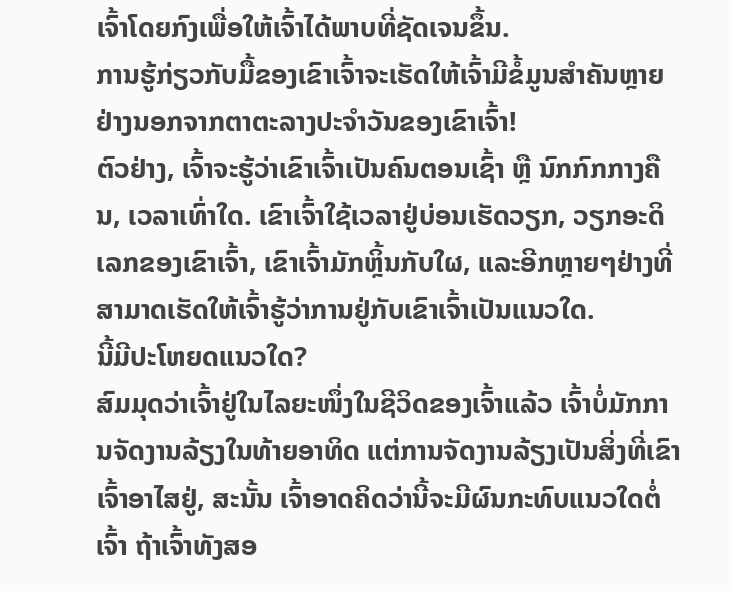ເຈົ້າໂດຍກົງເພື່ອໃຫ້ເຈົ້າໄດ້ພາບທີ່ຊັດເຈນຂຶ້ນ.
ການຮູ້ກ່ຽວກັບມື້ຂອງເຂົາເຈົ້າຈະເຮັດໃຫ້ເຈົ້າມີຂໍ້ມູນສຳຄັນຫຼາຍຢ່າງນອກຈາກຕາຕະລາງປະຈໍາວັນຂອງເຂົາເຈົ້າ!
ຕົວຢ່າງ, ເຈົ້າຈະຮູ້ວ່າເຂົາເຈົ້າເປັນຄົນຕອນເຊົ້າ ຫຼື ນົກກົກກາງຄືນ, ເວລາເທົ່າໃດ. ເຂົາເຈົ້າໃຊ້ເວລາຢູ່ບ່ອນເຮັດວຽກ, ວຽກອະດິເລກຂອງເຂົາເຈົ້າ, ເຂົາເຈົ້າມັກຫຼິ້ນກັບໃຜ, ແລະອີກຫຼາຍໆຢ່າງທີ່ສາມາດເຮັດໃຫ້ເຈົ້າຮູ້ວ່າການຢູ່ກັບເຂົາເຈົ້າເປັນແນວໃດ.
ນີ້ມີປະໂຫຍດແນວໃດ?
ສົມມຸດວ່າເຈົ້າຢູ່ໃນໄລຍະໜຶ່ງໃນຊີວິດຂອງເຈົ້າແລ້ວ ເຈົ້າບໍ່ມັກການຈັດງານລ້ຽງໃນທ້າຍອາທິດ ແຕ່ການຈັດງານລ້ຽງເປັນສິ່ງທີ່ເຂົາເຈົ້າອາໄສຢູ່, ສະນັ້ນ ເຈົ້າອາດຄິດວ່ານີ້ຈະມີຜົນກະທົບແນວໃດຕໍ່ເຈົ້າ ຖ້າເຈົ້າທັງສອ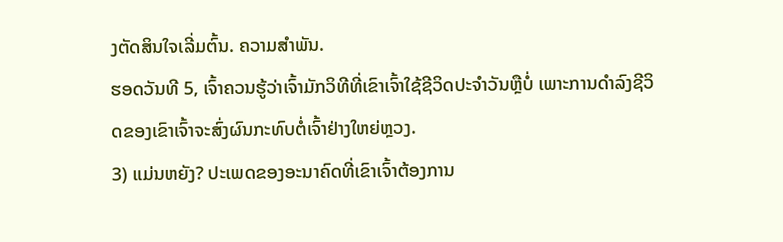ງຕັດສິນໃຈເລີ່ມຕົ້ນ. ຄວາມສຳພັນ.
ຮອດວັນທີ 5, ເຈົ້າຄວນຮູ້ວ່າເຈົ້າມັກວິທີທີ່ເຂົາເຈົ້າໃຊ້ຊີວິດປະຈຳວັນຫຼືບໍ່ ເພາະການດຳລົງຊີວິດຂອງເຂົາເຈົ້າຈະສົ່ງຜົນກະທົບຕໍ່ເຈົ້າຢ່າງໃຫຍ່ຫຼວງ.
3) ແມ່ນຫຍັງ? ປະເພດຂອງອະນາຄົດທີ່ເຂົາເຈົ້າຕ້ອງການ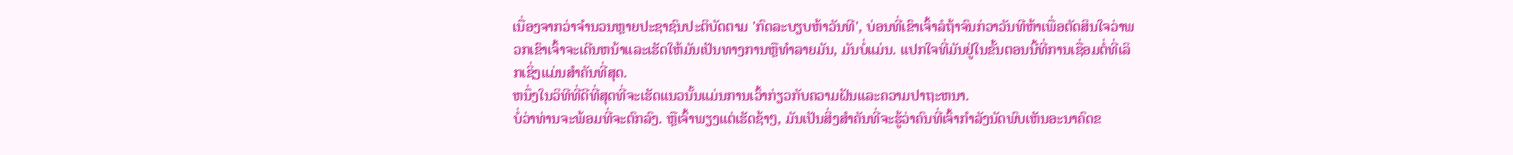ເນື່ອງຈາກວ່າຈໍານວນຫຼາຍປະຊາຊົນປະຕິບັດຕາມ 'ກົດລະບຽບຫ້າວັນທີ', ບ່ອນທີ່ເຂົາເຈົ້າລໍຖ້າຈົນກ່ວາວັນທີຫ້າເພື່ອຕັດສິນໃຈວ່າພວກເຂົາເຈົ້າຈະເດີນຫນ້າແລະເຮັດໃຫ້ມັນເປັນທາງການຫຼືທໍາລາຍມັນ, ມັນບໍ່ແມ່ນ. ແປກໃຈທີ່ມັນຢູ່ໃນຂັ້ນຕອນນີ້ທີ່ການເຊື່ອມຕໍ່ທີ່ເລິກເຊິ່ງແມ່ນສໍາຄັນທີ່ສຸດ.
ຫນຶ່ງໃນວິທີທີ່ດີທີ່ສຸດທີ່ຈະເຮັດແນວນັ້ນແມ່ນການເວົ້າກ່ຽວກັບຄວາມຝັນແລະຄວາມປາຖະຫນາ.
ບໍ່ວ່າທ່ານຈະພ້ອມທີ່ຈະຕົກລົງ. ຫຼືເຈົ້າພຽງແຕ່ເຮັດຊ້າໆ, ມັນເປັນສິ່ງສໍາຄັນທີ່ຈະຮູ້ວ່າຄົນທີ່ເຈົ້າກໍາລັງນັດພົບເຫັນອະນາຄົດຂ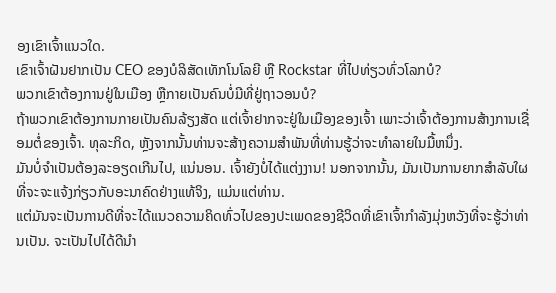ອງເຂົາເຈົ້າແນວໃດ.
ເຂົາເຈົ້າຝັນຢາກເປັນ CEO ຂອງບໍລິສັດເທັກໂນໂລຍີ ຫຼື Rockstar ທີ່ໄປທ່ຽວທົ່ວໂລກບໍ?
ພວກເຂົາຕ້ອງການຢູ່ໃນເມືອງ ຫຼືກາຍເປັນຄົນບໍ່ມີທີ່ຢູ່ຖາວອນບໍ?
ຖ້າພວກເຂົາຕ້ອງການກາຍເປັນຄົນລ້ຽງສັດ ແຕ່ເຈົ້າຢາກຈະຢູ່ໃນເມືອງຂອງເຈົ້າ ເພາະວ່າເຈົ້າຕ້ອງການສ້າງການເຊື່ອມຕໍ່ຂອງເຈົ້າ. ທຸລະກິດ, ຫຼັງຈາກນັ້ນທ່ານຈະສ້າງຄວາມສໍາພັນທີ່ທ່ານຮູ້ວ່າຈະທໍາລາຍໃນມື້ຫນຶ່ງ.
ມັນບໍ່ຈໍາເປັນຕ້ອງລະອຽດເກີນໄປ, ແນ່ນອນ. ເຈົ້າຍັງບໍ່ໄດ້ແຕ່ງງານ! ນອກຈາກນັ້ນ, ມັນເປັນການຍາກສໍາລັບໃຜທີ່ຈະຈະແຈ້ງກ່ຽວກັບອະນາຄົດຢ່າງແທ້ຈິງ, ແມ່ນແຕ່ທ່ານ.
ແຕ່ມັນຈະເປັນການດີທີ່ຈະໄດ້ແນວຄວາມຄິດທົ່ວໄປຂອງປະເພດຂອງຊີວິດທີ່ເຂົາເຈົ້າກໍາລັງມຸ່ງຫວັງທີ່ຈະຮູ້ວ່າທ່ານເປັນ. ຈະເປັນໄປໄດ້ດີນຳ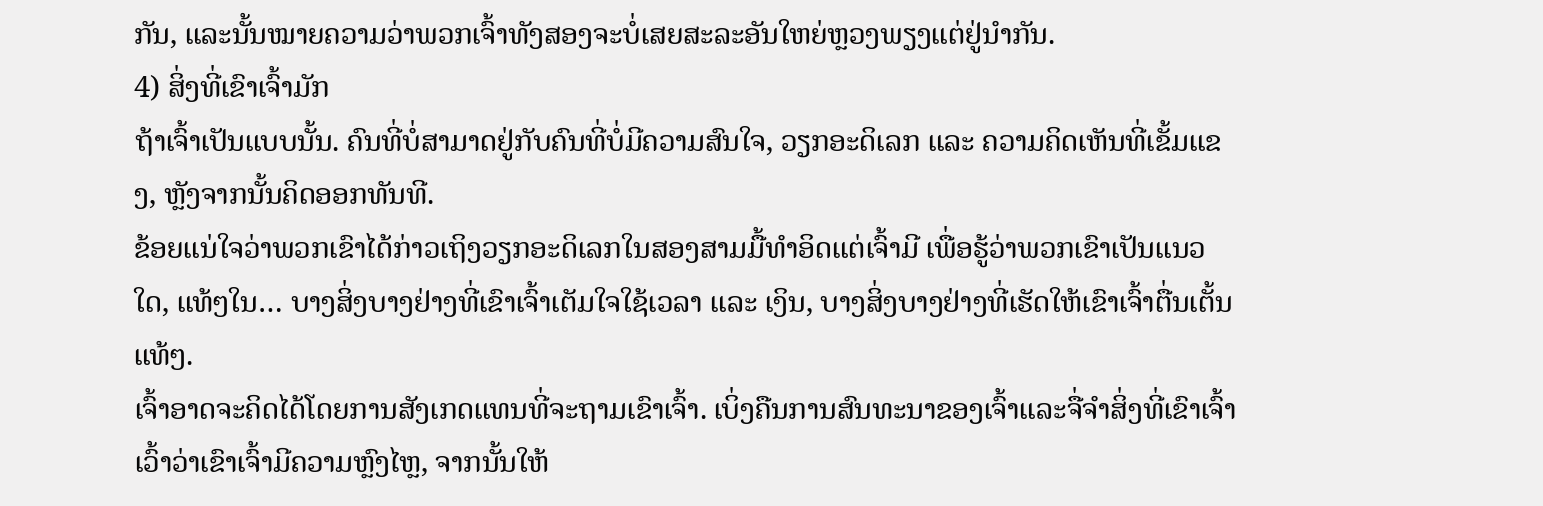ກັນ, ແລະນັ້ນໝາຍຄວາມວ່າພວກເຈົ້າທັງສອງຈະບໍ່ເສຍສະລະອັນໃຫຍ່ຫຼວງພຽງແຕ່ຢູ່ນຳກັນ.
4) ສິ່ງທີ່ເຂົາເຈົ້າມັກ
ຖ້າເຈົ້າເປັນແບບນັ້ນ. ຄົນທີ່ບໍ່ສາມາດຢູ່ກັບຄົນທີ່ບໍ່ມີຄວາມສົນໃຈ, ວຽກອະດິເລກ ແລະ ຄວາມຄິດເຫັນທີ່ເຂັ້ມແຂງ, ຫຼັງຈາກນັ້ນຄິດອອກທັນທີ.
ຂ້ອຍແນ່ໃຈວ່າພວກເຂົາໄດ້ກ່າວເຖິງວຽກອະດິເລກໃນສອງສາມມື້ທໍາອິດແຕ່ເຈົ້າມີ ເພື່ອຮູ້ວ່າພວກເຂົາເປັນແນວໃດ, ແທ້ໆໃນ… ບາງສິ່ງບາງຢ່າງທີ່ເຂົາເຈົ້າເຕັມໃຈໃຊ້ເວລາ ແລະ ເງິນ, ບາງສິ່ງບາງຢ່າງທີ່ເຮັດໃຫ້ເຂົາເຈົ້າຕື່ນເຕັ້ນແທ້ໆ.
ເຈົ້າອາດຈະຄິດໄດ້ໂດຍການສັງເກດແທນທີ່ຈະຖາມເຂົາເຈົ້າ. ເບິ່ງຄືນການສົນທະນາຂອງເຈົ້າແລະຈື່ຈໍາສິ່ງທີ່ເຂົາເຈົ້າເວົ້າວ່າເຂົາເຈົ້າມີຄວາມຫຼົງໄຫຼ, ຈາກນັ້ນໃຫ້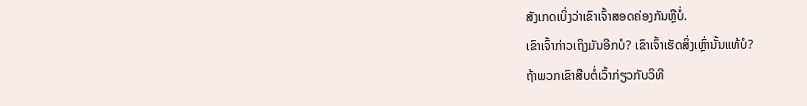ສັງເກດເບິ່ງວ່າເຂົາເຈົ້າສອດຄ່ອງກັນຫຼືບໍ່.
ເຂົາເຈົ້າກ່າວເຖິງມັນອີກບໍ? ເຂົາເຈົ້າເຮັດສິ່ງເຫຼົ່ານັ້ນແທ້ບໍ?
ຖ້າພວກເຂົາສືບຕໍ່ເວົ້າກ່ຽວກັບວິທີ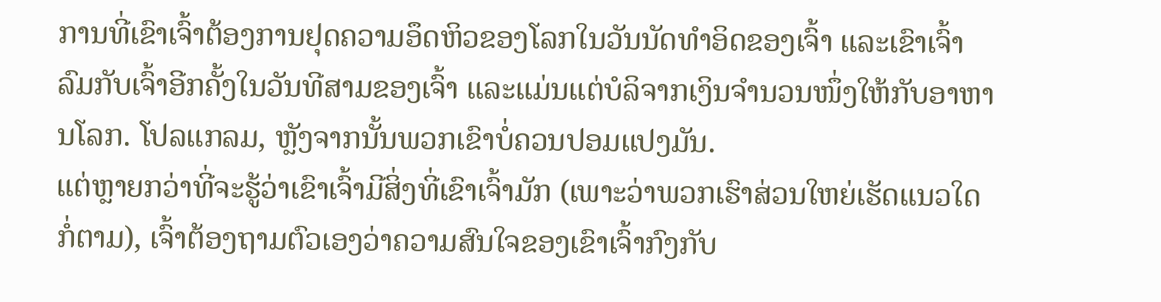ການທີ່ເຂົາເຈົ້າຕ້ອງການຢຸດຄວາມອຶດຫິວຂອງໂລກໃນວັນນັດທໍາອິດຂອງເຈົ້າ ແລະເຂົາເຈົ້າລົມກັບເຈົ້າອີກຄັ້ງໃນວັນທີສາມຂອງເຈົ້າ ແລະແມ່ນແຕ່ບໍລິຈາກເງິນຈໍານວນໜຶ່ງໃຫ້ກັບອາຫານໂລກ. ໂປລແກລມ, ຫຼັງຈາກນັ້ນພວກເຂົາບໍ່ຄວນປອມແປງມັນ.
ແຕ່ຫຼາຍກວ່າທີ່ຈະຮູ້ວ່າເຂົາເຈົ້າມີສິ່ງທີ່ເຂົາເຈົ້າມັກ (ເພາະວ່າພວກເຮົາສ່ວນໃຫຍ່ເຮັດແນວໃດກໍ່ຕາມ), ເຈົ້າຕ້ອງຖາມຕົວເອງວ່າຄວາມສົນໃຈຂອງເຂົາເຈົ້າກົງກັບ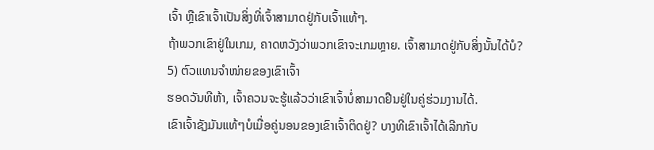ເຈົ້າ ຫຼືເຂົາເຈົ້າເປັນສິ່ງທີ່ເຈົ້າສາມາດຢູ່ກັບເຈົ້າແທ້ໆ.
ຖ້າພວກເຂົາຢູ່ໃນເກມ, ຄາດຫວັງວ່າພວກເຂົາຈະເກມຫຼາຍ. ເຈົ້າສາມາດຢູ່ກັບສິ່ງນັ້ນໄດ້ບໍ?
5) ຕົວແທນຈໍາໜ່າຍຂອງເຂົາເຈົ້າ
ຮອດວັນທີຫ້າ, ເຈົ້າຄວນຈະຮູ້ແລ້ວວ່າເຂົາເຈົ້າບໍ່ສາມາດຢືນຢູ່ໃນຄູ່ຮ່ວມງານໄດ້.
ເຂົາເຈົ້າຊັງມັນແທ້ໆບໍເມື່ອຄູ່ນອນຂອງເຂົາເຈົ້າຕິດຢູ່? ບາງທີເຂົາເຈົ້າໄດ້ເລີກກັບ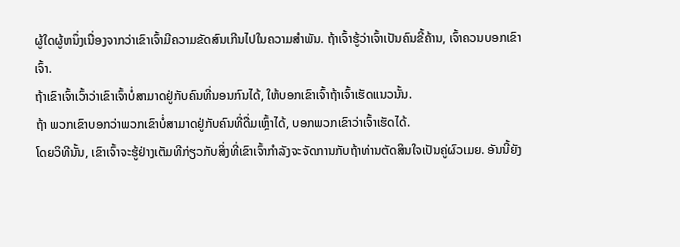ຜູ້ໃດຜູ້ຫນຶ່ງເນື່ອງຈາກວ່າເຂົາເຈົ້າມີຄວາມຂັດສົນເກີນໄປໃນຄວາມສໍາພັນ. ຖ້າເຈົ້າຮູ້ວ່າເຈົ້າເປັນຄົນຂີ້ຄ້ານ, ເຈົ້າຄວນບອກເຂົາເຈົ້າ.
ຖ້າເຂົາເຈົ້າເວົ້າວ່າເຂົາເຈົ້າບໍ່ສາມາດຢູ່ກັບຄົນທີ່ນອນກົນໄດ້, ໃຫ້ບອກເຂົາເຈົ້າຖ້າເຈົ້າເຮັດແນວນັ້ນ.
ຖ້າ ພວກເຂົາບອກວ່າພວກເຂົາບໍ່ສາມາດຢູ່ກັບຄົນທີ່ດື່ມເຫຼົ້າໄດ້, ບອກພວກເຂົາວ່າເຈົ້າເຮັດໄດ້.
ໂດຍວິທີນັ້ນ, ເຂົາເຈົ້າຈະຮູ້ຢ່າງເຕັມທີກ່ຽວກັບສິ່ງທີ່ເຂົາເຈົ້າກໍາລັງຈະຈັດການກັບຖ້າທ່ານຕັດສິນໃຈເປັນຄູ່ຜົວເມຍ. ອັນນີ້ຍັງ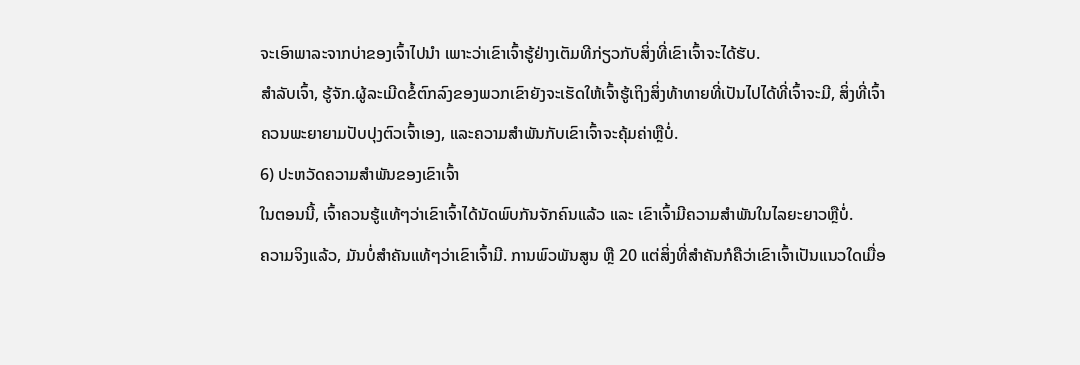ຈະເອົາພາລະຈາກບ່າຂອງເຈົ້າໄປນຳ ເພາະວ່າເຂົາເຈົ້າຮູ້ຢ່າງເຕັມທີກ່ຽວກັບສິ່ງທີ່ເຂົາເຈົ້າຈະໄດ້ຮັບ.
ສຳລັບເຈົ້າ, ຮູ້ຈັກ.ຜູ້ລະເມີດຂໍ້ຕົກລົງຂອງພວກເຂົາຍັງຈະເຮັດໃຫ້ເຈົ້າຮູ້ເຖິງສິ່ງທ້າທາຍທີ່ເປັນໄປໄດ້ທີ່ເຈົ້າຈະມີ, ສິ່ງທີ່ເຈົ້າຄວນພະຍາຍາມປັບປຸງຕົວເຈົ້າເອງ, ແລະຄວາມສໍາພັນກັບເຂົາເຈົ້າຈະຄຸ້ມຄ່າຫຼືບໍ່.
6) ປະຫວັດຄວາມສຳພັນຂອງເຂົາເຈົ້າ
ໃນຕອນນີ້, ເຈົ້າຄວນຮູ້ແທ້ໆວ່າເຂົາເຈົ້າໄດ້ນັດພົບກັນຈັກຄົນແລ້ວ ແລະ ເຂົາເຈົ້າມີຄວາມສໍາພັນໃນໄລຍະຍາວຫຼືບໍ່.
ຄວາມຈິງແລ້ວ, ມັນບໍ່ສໍາຄັນແທ້ໆວ່າເຂົາເຈົ້າມີ. ການພົວພັນສູນ ຫຼື 20 ແຕ່ສິ່ງທີ່ສຳຄັນກໍຄືວ່າເຂົາເຈົ້າເປັນແນວໃດເມື່ອ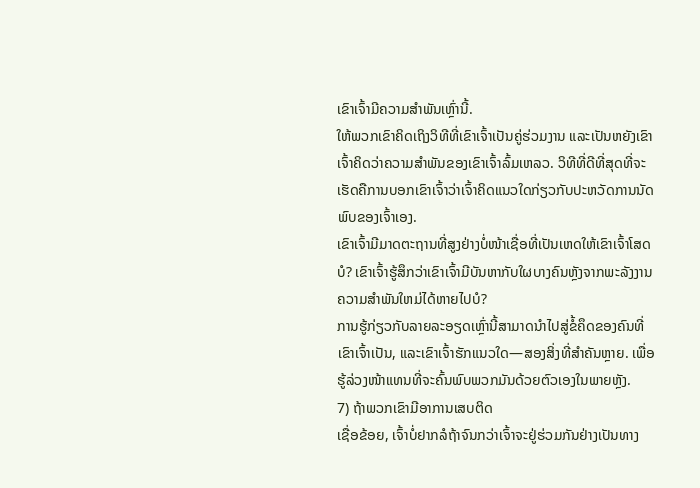ເຂົາເຈົ້າມີຄວາມສຳພັນເຫຼົ່ານີ້.
ໃຫ້ພວກເຂົາຄິດເຖິງວິທີທີ່ເຂົາເຈົ້າເປັນຄູ່ຮ່ວມງານ ແລະເປັນຫຍັງເຂົາເຈົ້າຄິດວ່າຄວາມສຳພັນຂອງເຂົາເຈົ້າລົ້ມເຫລວ. ວິທີທີ່ດີທີ່ສຸດທີ່ຈະເຮັດຄືການບອກເຂົາເຈົ້າວ່າເຈົ້າຄິດແນວໃດກ່ຽວກັບປະຫວັດການນັດພົບຂອງເຈົ້າເອງ.
ເຂົາເຈົ້າມີມາດຕະຖານທີ່ສູງຢ່າງບໍ່ໜ້າເຊື່ອທີ່ເປັນເຫດໃຫ້ເຂົາເຈົ້າໂສດບໍ? ເຂົາເຈົ້າຮູ້ສຶກວ່າເຂົາເຈົ້າມີບັນຫາກັບໃຜບາງຄົນຫຼັງຈາກພະລັງງານຄວາມສໍາພັນໃຫມ່ໄດ້ຫາຍໄປບໍ?
ການຮູ້ກ່ຽວກັບລາຍລະອຽດເຫຼົ່ານີ້ສາມາດນໍາໄປສູ່ຂໍ້ຄຶດຂອງຄົນທີ່ເຂົາເຈົ້າເປັນ, ແລະເຂົາເຈົ້າຮັກແນວໃດ—ສອງສິ່ງທີ່ສໍາຄັນຫຼາຍ. ເພື່ອຮູ້ລ່ວງໜ້າແທນທີ່ຈະຄົ້ນພົບພວກມັນດ້ວຍຕົວເອງໃນພາຍຫຼັງ.
7) ຖ້າພວກເຂົາມີອາການເສບຕິດ
ເຊື່ອຂ້ອຍ, ເຈົ້າບໍ່ຢາກລໍຖ້າຈົນກວ່າເຈົ້າຈະຢູ່ຮ່ວມກັນຢ່າງເປັນທາງ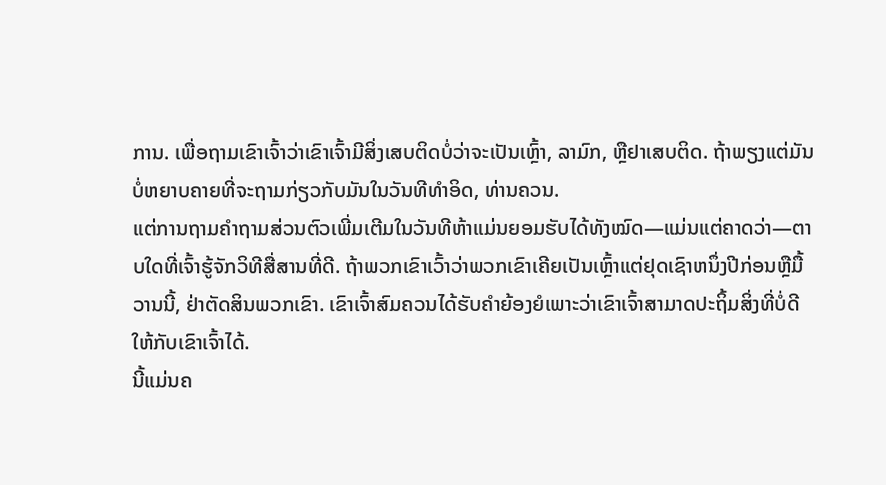ການ. ເພື່ອຖາມເຂົາເຈົ້າວ່າເຂົາເຈົ້າມີສິ່ງເສບຕິດບໍ່ວ່າຈະເປັນເຫຼົ້າ, ລາມົກ, ຫຼືຢາເສບຕິດ. ຖ້າພຽງແຕ່ມັນບໍ່ຫຍາບຄາຍທີ່ຈະຖາມກ່ຽວກັບມັນໃນວັນທີທໍາອິດ, ທ່ານຄວນ.
ແຕ່ການຖາມຄໍາຖາມສ່ວນຕົວເພີ່ມເຕີມໃນວັນທີຫ້າແມ່ນຍອມຮັບໄດ້ທັງໝົດ—ແມ່ນແຕ່ຄາດວ່າ—ຕາບໃດທີ່ເຈົ້າຮູ້ຈັກວິທີສື່ສານທີ່ດີ. ຖ້າພວກເຂົາເວົ້າວ່າພວກເຂົາເຄີຍເປັນເຫຼົ້າແຕ່ຢຸດເຊົາຫນຶ່ງປີກ່ອນຫຼືມື້ວານນີ້, ຢ່າຕັດສິນພວກເຂົາ. ເຂົາເຈົ້າສົມຄວນໄດ້ຮັບຄຳຍ້ອງຍໍເພາະວ່າເຂົາເຈົ້າສາມາດປະຖິ້ມສິ່ງທີ່ບໍ່ດີໃຫ້ກັບເຂົາເຈົ້າໄດ້.
ນີ້ແມ່ນຄ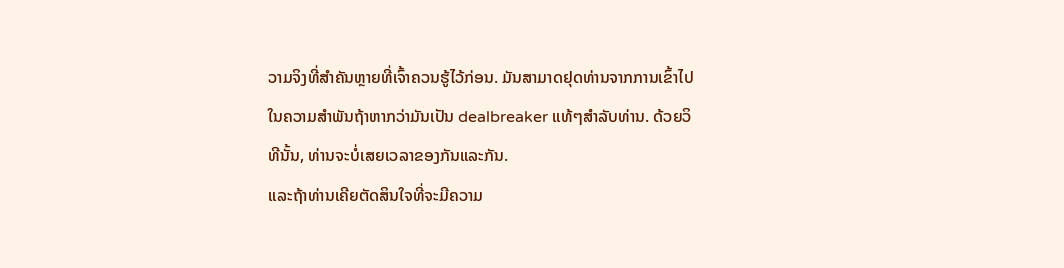ວາມຈິງທີ່ສຳຄັນຫຼາຍທີ່ເຈົ້າຄວນຮູ້ໄວ້ກ່ອນ. ມັນສາມາດຢຸດທ່ານຈາກການເຂົ້າໄປໃນຄວາມສໍາພັນຖ້າຫາກວ່າມັນເປັນ dealbreaker ແທ້ໆສໍາລັບທ່ານ. ດ້ວຍວິທີນັ້ນ, ທ່ານຈະບໍ່ເສຍເວລາຂອງກັນແລະກັນ.
ແລະຖ້າທ່ານເຄີຍຕັດສິນໃຈທີ່ຈະມີຄວາມ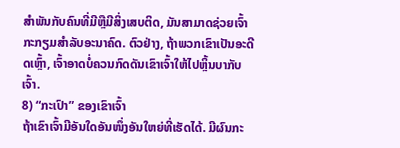ສໍາພັນກັບຄົນທີ່ມີຫຼືມີສິ່ງເສບຕິດ, ມັນສາມາດຊ່ວຍເຈົ້າກະກຽມສໍາລັບອະນາຄົດ. ຕົວຢ່າງ, ຖ້າພວກເຂົາເປັນອະດີດເຫຼົ້າ, ເຈົ້າອາດບໍ່ຄວນກົດດັນເຂົາເຈົ້າໃຫ້ໄປຫຼິ້ນບາກັບເຈົ້າ.
8) “ກະເປົາ” ຂອງເຂົາເຈົ້າ
ຖ້າເຂົາເຈົ້າມີອັນໃດອັນໜຶ່ງອັນໃຫຍ່ທີ່ເຮັດໄດ້. ມີຜົນກະ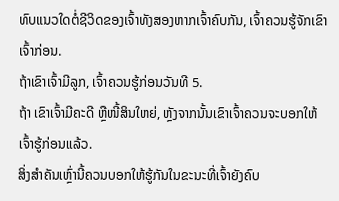ທົບແນວໃດຕໍ່ຊີວິດຂອງເຈົ້າທັງສອງຫາກເຈົ້າຄົບກັນ, ເຈົ້າຄວນຮູ້ຈັກເຂົາເຈົ້າກ່ອນ.
ຖ້າເຂົາເຈົ້າມີລູກ, ເຈົ້າຄວນຮູ້ກ່ອນວັນທີ 5.
ຖ້າ ເຂົາເຈົ້າມີຄະດີ ຫຼືໜີ້ສິນໃຫຍ່, ຫຼັງຈາກນັ້ນເຂົາເຈົ້າຄວນຈະບອກໃຫ້ເຈົ້າຮູ້ກ່ອນແລ້ວ.
ສິ່ງສຳຄັນເຫຼົ່ານີ້ຄວນບອກໃຫ້ຮູ້ກັນໃນຂະນະທີ່ເຈົ້າຍັງຄົບ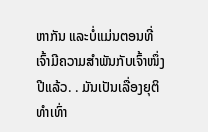ຫາກັນ ແລະບໍ່ແມ່ນຕອນທີ່ເຈົ້າມີຄວາມສໍາພັນກັບເຈົ້າໜຶ່ງປີແລ້ວ. . ມັນເປັນເລື່ອງຍຸຕິທໍາເທົ່າ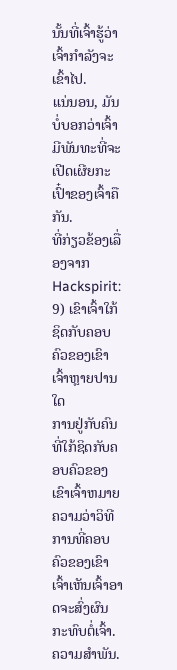ນັ້ນທີ່ເຈົ້າຮູ້ວ່າເຈົ້າກໍາລັງຈະເຂົ້າໄປ.
ແນ່ນອນ, ມັນບໍ່ບອກວ່າເຈົ້າມີພັນທະທີ່ຈະເປີດເຜີຍກະເປົ໋າຂອງເຈົ້າຄືກັນ.
ທີ່ກ່ຽວຂ້ອງເລື່ອງຈາກ Hackspirit:
9) ເຂົາເຈົ້າໃກ້ຊິດກັບຄອບຄົວຂອງເຂົາເຈົ້າຫຼາຍປານໃດ
ການຢູ່ກັບຄົນທີ່ໃກ້ຊິດກັບຄອບຄົວຂອງເຂົາເຈົ້າຫມາຍຄວາມວ່າວິທີການທີ່ຄອບຄົວຂອງເຂົາເຈົ້າເຫັນເຈົ້າອາດຈະສົ່ງຜົນກະທົບຕໍ່ເຈົ້າ. ຄວາມສໍາພັນ.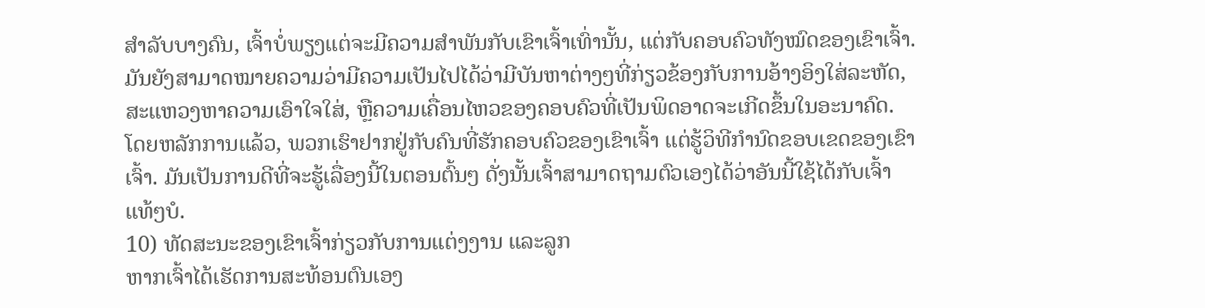ສຳລັບບາງຄົນ, ເຈົ້າບໍ່ພຽງແຕ່ຈະມີຄວາມສຳພັນກັບເຂົາເຈົ້າເທົ່ານັ້ນ, ແຕ່ກັບຄອບຄົວທັງໝົດຂອງເຂົາເຈົ້າ.
ມັນຍັງສາມາດໝາຍຄວາມວ່າມີຄວາມເປັນໄປໄດ້ວ່າມີບັນຫາຕ່າງໆທີ່ກ່ຽວຂ້ອງກັບການອ້າງອິງໃສ່ລະຫັດ, ສະແຫວງຫາຄວາມເອົາໃຈໃສ່, ຫຼືຄວາມເຄື່ອນໄຫວຂອງຄອບຄົວທີ່ເປັນພິດອາດຈະເກີດຂຶ້ນໃນອະນາຄົດ.
ໂດຍຫລັກການແລ້ວ, ພວກເຮົາຢາກຢູ່ກັບຄົນທີ່ຮັກຄອບຄົວຂອງເຂົາເຈົ້າ ແຕ່ຮູ້ວິທີກໍານົດຂອບເຂດຂອງເຂົາເຈົ້າ. ມັນເປັນການດີທີ່ຈະຮູ້ເລື່ອງນີ້ໃນຕອນຕົ້ນໆ ດັ່ງນັ້ນເຈົ້າສາມາດຖາມຕົວເອງໄດ້ວ່າອັນນີ້ໃຊ້ໄດ້ກັບເຈົ້າແທ້ໆບໍ.
10) ທັດສະນະຂອງເຂົາເຈົ້າກ່ຽວກັບການແຕ່ງງານ ແລະລູກ
ຫາກເຈົ້າໄດ້ເຮັດການສະທ້ອນຕົນເອງ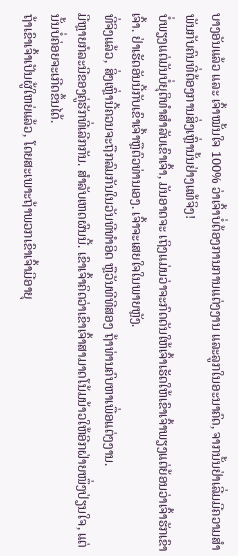ບາງອັນແລ້ວ ແລະ ເຈົ້າໝັ້ນໃຈ 100% ວ່າເຈົ້າບໍ່ຕ້ອງການການແຕ່ງງານ ແລະລູກໃນອະນາຄົດ, ຈາກນັ້ນຢ່າເລີ່ມມີຄວາມສໍາພັນກັບຄົນທີ່ຕ້ອງການສິ່ງເຫຼົ່ານັ້ນຢ່າງແທ້ຈິງ!
ບໍ່ພຽງແຕ່ມັນບໍ່ຍຸຕິທໍາສໍາລັບເຂົາເຈົ້າ, ມັນອາດຈະ ເຖິງແມ່ນວ່າຈະກົດດັນໃຫ້ເຈົ້າເຮັດໃຫ້ເຂົາເຈົ້າພຽງແຕ່ຍ້ອນວ່າເຈົ້າຮັກເຂົາເຈົ້າ. ຢ່າເຮັດອັນນີ້ກັບເຂົາເຈົ້າຫຼືຕົວທ່ານເອງ. ເຈົ້າຈະເສຍໃຈໃນພາຍຫຼັງ.
ທີ່ຈິງແລ້ວ, ສິ່ງເຫຼົ່ານີ້ຄວນຈະຖືກລົມກັນໃນວັນທີທໍາອິດ ຫຼືວັນທີທີສອງ ຖ້າທ່ານຄົບຫາເພື່ອແຕ່ງງານ.
ມີຫຼາຍກໍລະນີຂອງຄູ່ຮັກທີ່ເລີກກັນ. ສໍາລັບເຫດຜົນນີ້. ເຂົາເຈົ້າຄິດວ່າເຂົາເຈົ້າສາມາດໂນ້ມນ້າວໃຫ້ອີກຝ່າຍໜຶ່ງປ່ຽນໃຈ, ແຕ່ນັ້ນບໍ່ຄ່ອຍຈະເກີດຂຶ້ນໄດ້.
ຖ້າເຂົາເຈົ້າເປັນຜູ້ໃຫຍ່ແລ້ວ, ໂດຍສະເພາະຖ້າພວກເຂົາເຈົ້າມີອາຍຸ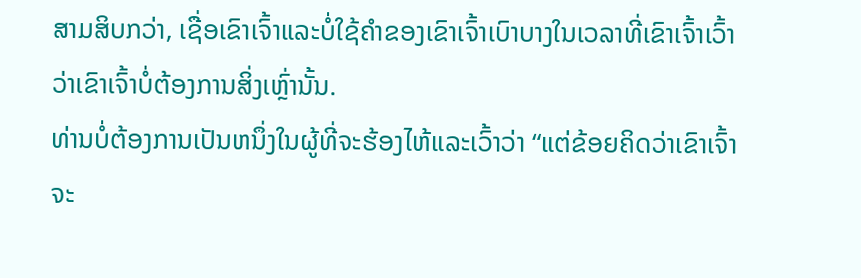ສາມສິບກວ່າ, ເຊື່ອເຂົາເຈົ້າແລະບໍ່ໃຊ້ຄໍາຂອງເຂົາເຈົ້າເບົາບາງໃນເວລາທີ່ເຂົາເຈົ້າເວົ້າວ່າເຂົາເຈົ້າບໍ່ຕ້ອງການສິ່ງເຫຼົ່ານັ້ນ.
ທ່ານບໍ່ຕ້ອງການເປັນຫນຶ່ງໃນຜູ້ທີ່ຈະຮ້ອງໄຫ້ແລະເວົ້າວ່າ “ແຕ່ຂ້ອຍຄິດວ່າເຂົາເຈົ້າຈະ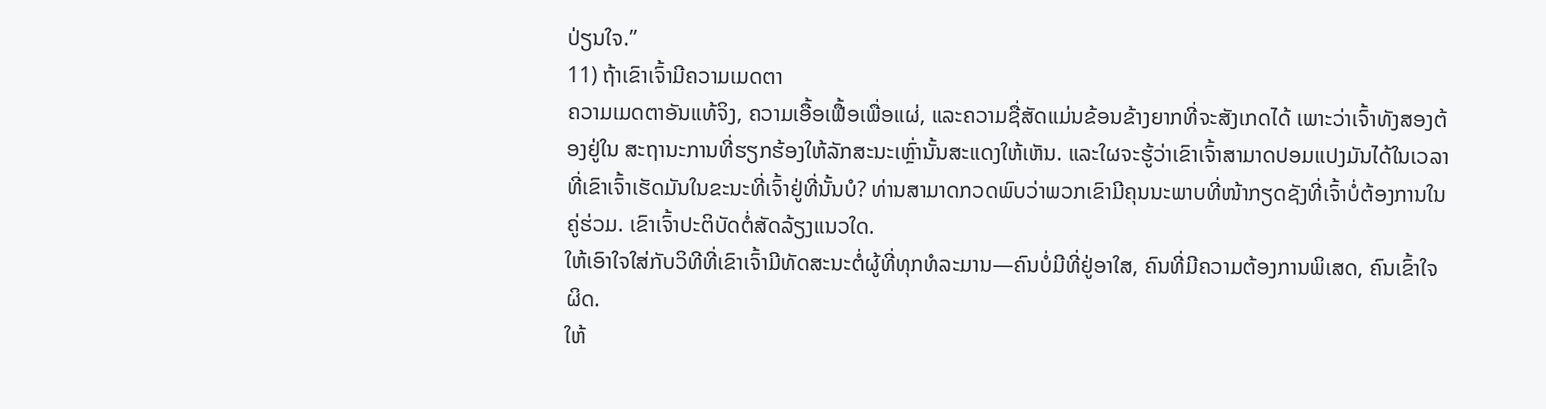ປ່ຽນໃຈ.”
11) ຖ້າເຂົາເຈົ້າມີຄວາມເມດຕາ
ຄວາມເມດຕາອັນແທ້ຈິງ, ຄວາມເອື້ອເຟື້ອເພື່ອແຜ່, ແລະຄວາມຊື່ສັດແມ່ນຂ້ອນຂ້າງຍາກທີ່ຈະສັງເກດໄດ້ ເພາະວ່າເຈົ້າທັງສອງຕ້ອງຢູ່ໃນ ສະຖານະການທີ່ຮຽກຮ້ອງໃຫ້ລັກສະນະເຫຼົ່ານັ້ນສະແດງໃຫ້ເຫັນ. ແລະໃຜຈະຮູ້ວ່າເຂົາເຈົ້າສາມາດປອມແປງມັນໄດ້ໃນເວລາທີ່ເຂົາເຈົ້າເຮັດມັນໃນຂະນະທີ່ເຈົ້າຢູ່ທີ່ນັ້ນບໍ? ທ່ານສາມາດກວດພົບວ່າພວກເຂົາມີຄຸນນະພາບທີ່ໜ້າກຽດຊັງທີ່ເຈົ້າບໍ່ຕ້ອງການໃນຄູ່ຮ່ວມ. ເຂົາເຈົ້າປະຕິບັດຕໍ່ສັດລ້ຽງແນວໃດ.
ໃຫ້ເອົາໃຈໃສ່ກັບວິທີທີ່ເຂົາເຈົ້າມີທັດສະນະຕໍ່ຜູ້ທີ່ທຸກທໍລະມານ—ຄົນບໍ່ມີທີ່ຢູ່ອາໃສ, ຄົນທີ່ມີຄວາມຕ້ອງການພິເສດ, ຄົນເຂົ້າໃຈຜິດ.
ໃຫ້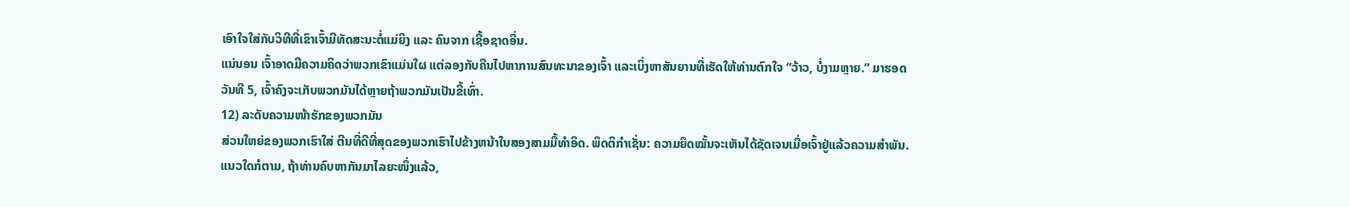ເອົາໃຈໃສ່ກັບວິທີທີ່ເຂົາເຈົ້າມີທັດສະນະຕໍ່ແມ່ຍິງ ແລະ ຄົນຈາກ ເຊື້ອຊາດອື່ນ.
ແນ່ນອນ ເຈົ້າອາດມີຄວາມຄິດວ່າພວກເຂົາແມ່ນໃຜ ແຕ່ລອງກັບຄືນໄປຫາການສົນທະນາຂອງເຈົ້າ ແລະເບິ່ງຫາສັນຍານທີ່ເຮັດໃຫ້ທ່ານຕົກໃຈ “ວ້າວ, ບໍ່ງາມຫຼາຍ.” ມາຮອດວັນທີ 5, ເຈົ້າຄົງຈະເກັບພວກມັນໄດ້ຫຼາຍຖ້າພວກມັນເປັນຂີ້ເທົ່າ.
12) ລະດັບຄວາມໜ້າຮັກຂອງພວກມັນ
ສ່ວນໃຫຍ່ຂອງພວກເຮົາໃສ່ ຕີນທີ່ດີທີ່ສຸດຂອງພວກເຮົາໄປຂ້າງຫນ້າໃນສອງສາມມື້ທໍາອິດ. ພຶດຕິກຳເຊັ່ນ: ຄວາມຍຶດໝັ້ນຈະເຫັນໄດ້ຊັດເຈນເມື່ອເຈົ້າຢູ່ແລ້ວຄວາມສຳພັນ.
ແນວໃດກໍຕາມ, ຖ້າທ່ານຄົບຫາກັນມາໄລຍະໜຶ່ງແລ້ວ,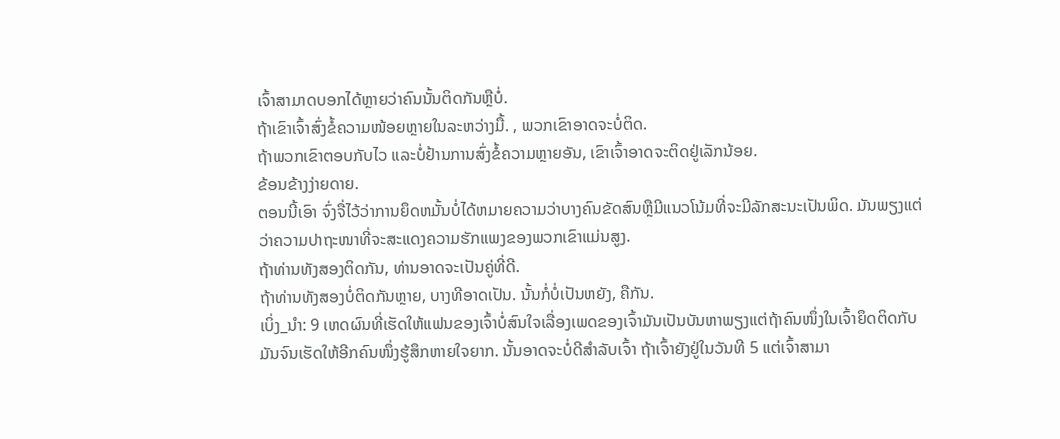ເຈົ້າສາມາດບອກໄດ້ຫຼາຍວ່າຄົນນັ້ນຕິດກັນຫຼືບໍ່.
ຖ້າເຂົາເຈົ້າສົ່ງຂໍ້ຄວາມໜ້ອຍຫຼາຍໃນລະຫວ່າງມື້. , ພວກເຂົາອາດຈະບໍ່ຕິດ.
ຖ້າພວກເຂົາຕອບກັບໄວ ແລະບໍ່ຢ້ານການສົ່ງຂໍ້ຄວາມຫຼາຍອັນ, ເຂົາເຈົ້າອາດຈະຕິດຢູ່ເລັກນ້ອຍ.
ຂ້ອນຂ້າງງ່າຍດາຍ.
ຕອນນີ້ເອົາ ຈົ່ງຈື່ໄວ້ວ່າການຍຶດຫມັ້ນບໍ່ໄດ້ຫມາຍຄວາມວ່າບາງຄົນຂັດສົນຫຼືມີແນວໂນ້ມທີ່ຈະມີລັກສະນະເປັນພິດ. ມັນພຽງແຕ່ວ່າຄວາມປາຖະໜາທີ່ຈະສະແດງຄວາມຮັກແພງຂອງພວກເຂົາແມ່ນສູງ.
ຖ້າທ່ານທັງສອງຕິດກັນ, ທ່ານອາດຈະເປັນຄູ່ທີ່ດີ.
ຖ້າທ່ານທັງສອງບໍ່ຕິດກັນຫຼາຍ, ບາງທີອາດເປັນ. ນັ້ນກໍ່ບໍ່ເປັນຫຍັງ, ຄືກັນ.
ເບິ່ງ_ນຳ: 9 ເຫດຜົນທີ່ເຮັດໃຫ້ແຟນຂອງເຈົ້າບໍ່ສົນໃຈເລື່ອງເພດຂອງເຈົ້າມັນເປັນບັນຫາພຽງແຕ່ຖ້າຄົນໜຶ່ງໃນເຈົ້າຍຶດຕິດກັບມັນຈົນເຮັດໃຫ້ອີກຄົນໜຶ່ງຮູ້ສຶກຫາຍໃຈຍາກ. ນັ້ນອາດຈະບໍ່ດີສຳລັບເຈົ້າ ຖ້າເຈົ້າຍັງຢູ່ໃນວັນທີ 5 ແຕ່ເຈົ້າສາມາ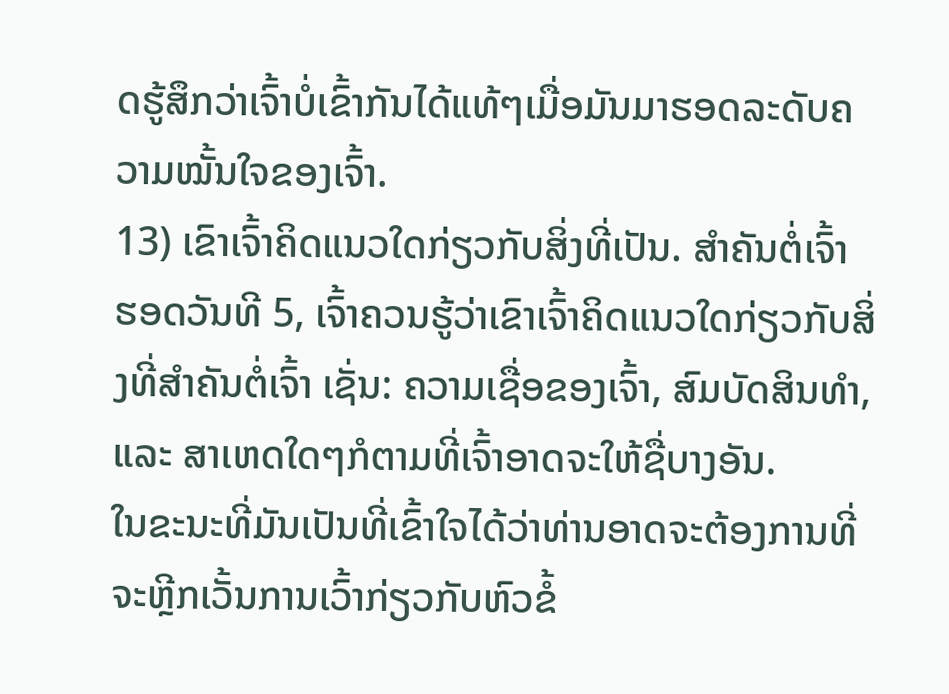ດຮູ້ສຶກວ່າເຈົ້າບໍ່ເຂົ້າກັນໄດ້ແທ້ໆເມື່ອມັນມາຮອດລະດັບຄວາມໝັ້ນໃຈຂອງເຈົ້າ.
13) ເຂົາເຈົ້າຄິດແນວໃດກ່ຽວກັບສິ່ງທີ່ເປັນ. ສຳຄັນຕໍ່ເຈົ້າ
ຮອດວັນທີ 5, ເຈົ້າຄວນຮູ້ວ່າເຂົາເຈົ້າຄິດແນວໃດກ່ຽວກັບສິ່ງທີ່ສຳຄັນຕໍ່ເຈົ້າ ເຊັ່ນ: ຄວາມເຊື່ອຂອງເຈົ້າ, ສົມບັດສິນທຳ, ແລະ ສາເຫດໃດໆກໍຕາມທີ່ເຈົ້າອາດຈະໃຫ້ຊື່ບາງອັນ.
ໃນຂະນະທີ່ມັນເປັນທີ່ເຂົ້າໃຈໄດ້ວ່າທ່ານອາດຈະຕ້ອງການທີ່ຈະຫຼີກເວັ້ນການເວົ້າກ່ຽວກັບຫົວຂໍ້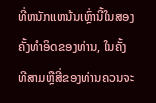ທີ່ຫນັກແຫນ້ນເຫຼົ່ານີ້ໃນສອງຄັ້ງທໍາອິດຂອງທ່ານ, ໃນຄັ້ງທີສາມຫຼືສີ່ຂອງທ່ານຄວນຈະ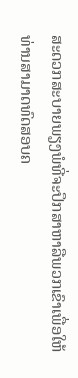ສະດວກສະບາຍພຽງພໍທີ່ຈະປຶກສາຫາລືພວກເຂົາເພື່ອໃຫ້ທ່ານສາມາດທົດສອບຄ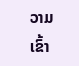ວາມເຂົ້າ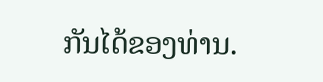ກັນໄດ້ຂອງທ່ານ.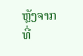ຫຼັງຈາກທີ່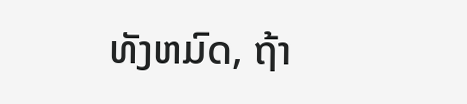ທັງຫມົດ, ຖ້າ